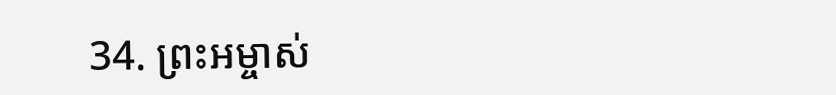34. ព្រះអម្ចាស់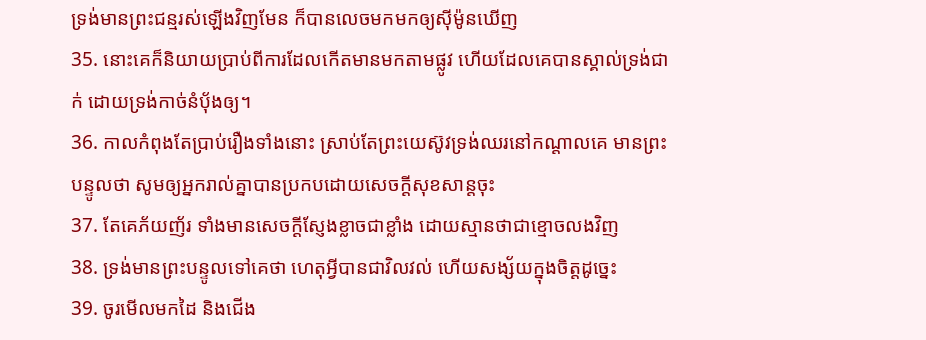ទ្រង់មានព្រះជន្មរស់ឡើងវិញមែន ក៏បានលេចមកមកឲ្យស៊ីម៉ូនឃើញ
35. នោះគេក៏និយាយប្រាប់ពីការដែលកើតមានមកតាមផ្លូវ ហើយដែលគេបានស្គាល់ទ្រង់ជាក់ ដោយទ្រង់កាច់នំបុ័ងឲ្យ។
36. កាលកំពុងតែប្រាប់រឿងទាំងនោះ ស្រាប់តែព្រះយេស៊ូវទ្រង់ឈរនៅកណ្តាលគេ មានព្រះបន្ទូលថា សូមឲ្យអ្នករាល់គ្នាបានប្រកបដោយសេចក្ដីសុខសាន្តចុះ
37. តែគេភ័យញ័រ ទាំងមានសេចក្ដីស្ញែងខ្លាចជាខ្លាំង ដោយស្មានថាជាខ្មោចលងវិញ
38. ទ្រង់មានព្រះបន្ទូលទៅគេថា ហេតុអ្វីបានជាវិលវល់ ហើយសង្ស័យក្នុងចិត្តដូច្នេះ
39. ចូរមើលមកដៃ និងជើង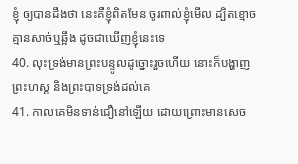ខ្ញុំ ឲ្យបានដឹងថា នេះគឺខ្ញុំពិតមែន ចូរពាល់ខ្ញុំមើល ដ្បិតខ្មោចគ្មានសាច់ឬឆ្អឹង ដូចជាឃើញខ្ញុំនេះទេ
40. លុះទ្រង់មានព្រះបន្ទូលដូច្នោះរួចហើយ នោះក៏បង្ហាញព្រះហស្ត និងព្រះបាទទ្រង់ដល់គេ
41. កាលគេមិនទាន់ជឿនៅឡើយ ដោយព្រោះមានសេច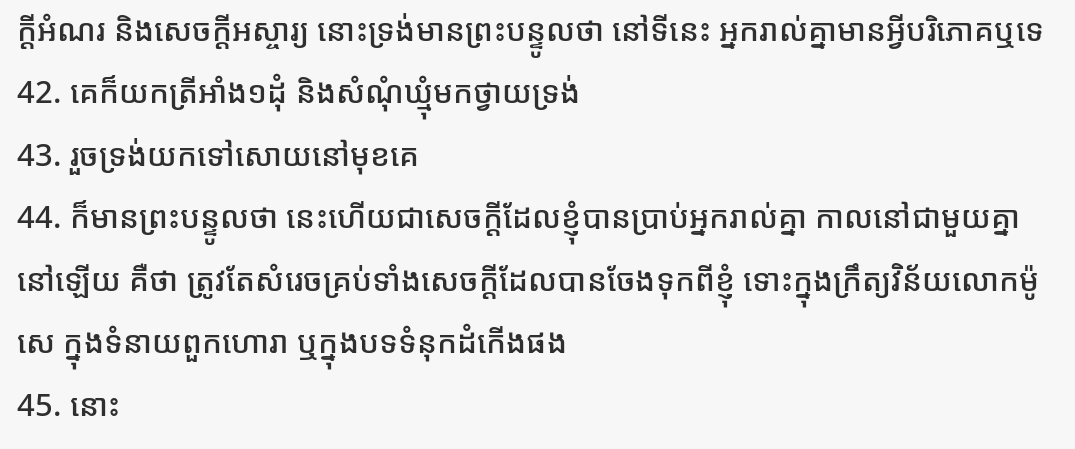ក្ដីអំណរ និងសេចក្ដីអស្ចារ្យ នោះទ្រង់មានព្រះបន្ទូលថា នៅទីនេះ អ្នករាល់គ្នាមានអ្វីបរិភោគឬទេ
42. គេក៏យកត្រីអាំង១ដុំ និងសំណុំឃ្មុំមកថ្វាយទ្រង់
43. រួចទ្រង់យកទៅសោយនៅមុខគេ
44. ក៏មានព្រះបន្ទូលថា នេះហើយជាសេចក្ដីដែលខ្ញុំបានប្រាប់អ្នករាល់គ្នា កាលនៅជាមួយគ្នានៅឡើយ គឺថា ត្រូវតែសំរេចគ្រប់ទាំងសេចក្ដីដែលបានចែងទុកពីខ្ញុំ ទោះក្នុងក្រឹត្យវិន័យលោកម៉ូសេ ក្នុងទំនាយពួកហោរា ឬក្នុងបទទំនុកដំកើងផង
45. នោះ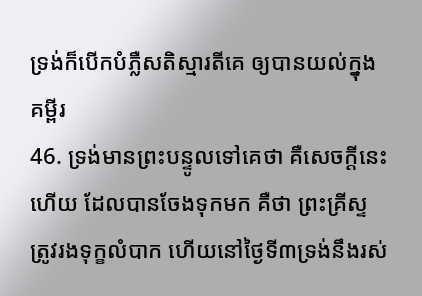ទ្រង់ក៏បើកបំភ្លឺសតិស្មារតីគេ ឲ្យបានយល់ក្នុងគម្ពីរ
46. ទ្រង់មានព្រះបន្ទូលទៅគេថា គឺសេចក្ដីនេះហើយ ដែលបានចែងទុកមក គឺថា ព្រះគ្រីស្ទត្រូវរងទុក្ខលំបាក ហើយនៅថ្ងៃទី៣ទ្រង់នឹងរស់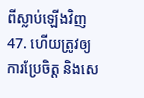ពីស្លាប់ឡើងវិញ
47. ហើយត្រូវឲ្យការប្រែចិត្ត និងសេ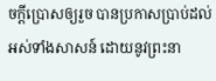ចក្ដីប្រោសឲ្យរួច បានប្រកាសប្រាប់ដល់អស់ទាំងសាសន៍ ដោយនូវព្រះនា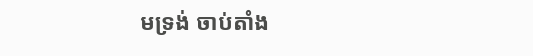មទ្រង់ ចាប់តាំង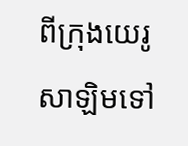ពីក្រុងយេរូសាឡិមទៅ